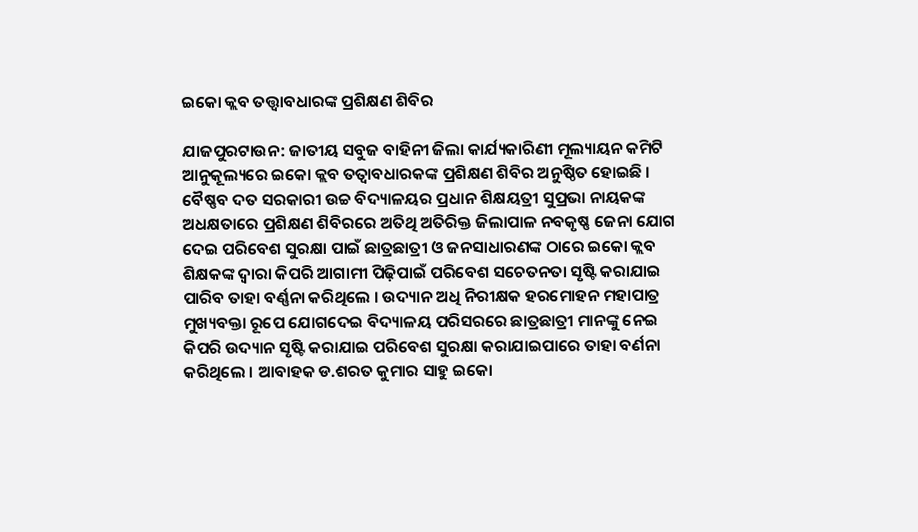ଇକୋ କ୍ଲବ ତତ୍ତ୍ୱାବଧାରଙ୍କ ପ୍ରଶିକ୍ଷଣ ଶିବିର

ଯାଜପୁରଟାଉନ: ଜାତୀୟ ସବୁଜ ବାହିନୀ ଜିଲା କାର୍ଯ୍ୟକାରିଣୀ ମୂଲ୍ୟାୟନ କମିଟି ଆନୁକୂଲ୍ୟରେ ଇକୋ କ୍ଲବ ତତ୍ୱାବଧାରକଙ୍କ ପ୍ରଶିକ୍ଷଣ ଶିବିର ଅନୁଷ୍ଠିତ ହୋଇଛି । ବୈଷ୍ଣବ ଦତ ସରକାରୀ ଉଚ୍ଚ ବିଦ୍ୟାଳୟର ପ୍ରଧାନ ଶିକ୍ଷୟତ୍ରୀ ସୁପ୍ରଭା ନାୟକଙ୍କ ଅଧକ୍ଷତାରେ ପ୍ରଶିକ୍ଷଣ ଶିବିରରେ ଅତିଥି ଅତିରିକ୍ତ ଜିଲାପାଳ ନବକୃଷ୍ଣ ଜେନା ଯୋଗ ଦେଇ ପରିବେଶ ସୁରକ୍ଷା ପାଇଁ ଛାତ୍ରଛାତ୍ରୀ ଓ ଜନସାଧାରଣଙ୍କ ଠାରେ ଇକୋ କ୍ଲବ ଶିକ୍ଷକଙ୍କ ଦ୍ୱାରା କିପରି ଆଗାମୀ ପିଢ଼ିପାଇଁ ପରିବେଶ ସଚେତନତା ସୃଷ୍ଟି କରାଯାଇ ପାରିବ ତାହା ବର୍ଣ୍ଣନା କରିଥିଲେ । ଉଦ୍ୟାନ ଅଧି ନିରୀକ୍ଷକ ହରମୋହନ ମହାପାତ୍ର ମୁଖ୍ୟବକ୍ତା ରୂପେ ଯୋଗଦେଇ ବିଦ୍ୟାଳୟ ପରିସରରେ ଛାତ୍ରଛାତ୍ରୀ ମାନଙ୍କୁ ନେଇ କିପରି ଉଦ୍ୟାନ ସୃଷ୍ଟି କରାଯାଇ ପରିବେଶ ସୁରକ୍ଷା କରାଯାଇପାରେ ତାହା ବର୍ଣନା କରିଥିଲେ । ଆବାହକ ଡ.ଶରତ କୁମାର ସାହୁ ଇକୋ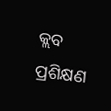କ୍ଲବ ପ୍ରଶିକ୍ଷଣ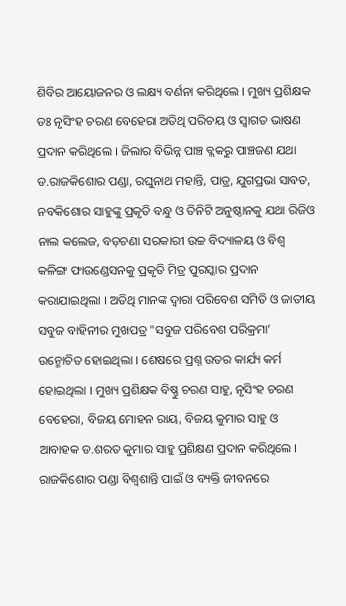ଶିବିର ଆୟୋଜନର ଓ ଲକ୍ଷ୍ୟ ବର୍ଣନା କରିଥିଲେ । ମୁଖ୍ୟ ପ୍ରଶିକ୍ଷକ ଡଃ ନୃସିଂହ ଚରଣ ବେହେରା ଅତିଥି ପରିଚୟ ଓ ସ୍ୱାଗତ ଭାଷଣ ପ୍ରଦାନ କରିଥିଲେ । ଜିଲାର ବିଭିନ୍ନ ପାଞ୍ଚ ବ୍ଲକରୁ ପାଞ୍ଚଜଣ ଯଥା ଡ.ରାଜକିଶୋର ପଣ୍ଡା, ରଘୁନାଥ ମହାନ୍ତି, ପାତ୍ର, ଯୁଗପ୍ରଭା ସାବତ, ନବକିଶୋର ସାହୁଙ୍କୁ ପ୍ରକୃତି ବନ୍ଧୁ ଓ ତିନିଟି ଅନୁଷ୍ଠାନକୁ ଯଥା ରିଜିଓ ନାଲ କଲେଜ, ବଡ଼ଚଣା ସରକାରୀ ଉଚ୍ଚ ବିଦ୍ୟାଳୟ ଓ ବିଶ୍ୱ କଳିଙ୍ଗ ଫାଉଣ୍ଡେସନକୁ ପ୍ରକୃତି ମିତ୍ର ପୁରସ୍କାର ପ୍ରଦାନ କରାଯାଇଥିଲା । ଅତିଥି ମାନଙ୍କ ଦ୍ୱାରା ପରିବେଶ ସମିତି ଓ ଜାତୀୟ ସବୁଜ ବାହିନୀର ମୁଖପତ୍ର "ସବୁଜ ପରିବେଶ ପରିକ୍ରମା’ ଉନ୍ମୋଚିତ ହୋଇଥିଲା । ଶେଷରେ ପ୍ରଶ୍ନ ଉତର କାର୍ଯ୍ୟ କର୍ମ ହୋଇଥିଲା । ମୁଖ୍ୟ ପ୍ରଶିକ୍ଷକ ବିଷ୍ଣୁ ଚରଣ ସାହୁ, ନୃସିଂହ ଚରଣ ବେହେରା, ବିଜୟ ମୋହନ ରାୟ, ବିଜୟ କୁମାର ସାହୁ ଓ ଆବାହକ ଡ.ଶରତ କୁମାର ସାହୁ ପ୍ରଶିକ୍ଷଣ ପ୍ରଦାନ କରିଥିଲେ । ରାଜକିଶୋର ପଣ୍ଡା ବିଶ୍ୱଶାନ୍ତି ପାଇଁ ଓ ବ୍ୟକ୍ତି ଜୀବନରେ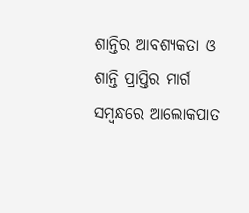ଶାନ୍ତିର ଆବଶ୍ୟକତା ଓ ଶାନ୍ତି ପ୍ରାପ୍ତିର ମାର୍ଗ ସମ୍ବନ୍ଧରେ ଆଲୋକପାତ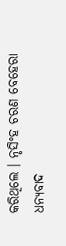କରିଥିଲେ । ନୃସିଂହ ଚରଣ ବେହେରା ଧନ୍ୟବାଦ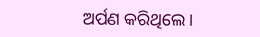ଅର୍ପଣ କରିଥିଲେ ।